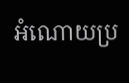អំណោយប្រ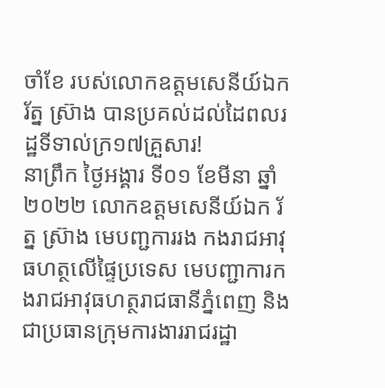ចាំខែ របស់លោកឧត្ដមសេនីយ៍ឯក រ័ត្ន ស៊្រាង បានប្រគល់ដល់ដៃពលរដ្ឋទីទាល់ក្រ១៧គ្រួសារ!
នាព្រឹក ថ្ងៃអង្គារ ទី០១ ខែមីនា ឆ្នាំ២០២២ លោកឧត្តមសេនីយ៍ឯក រ័ត្ន ស៊្រាង មេបញ្ជការរង កងរាជអាវុធហត្ថលើផ្ទៃប្រទេស មេបញ្ជាការកងរាជអាវុធហត្ថរាជធានីភ្នំពេញ និងជាប្រធានក្រុមការងាររាជរដ្ឋា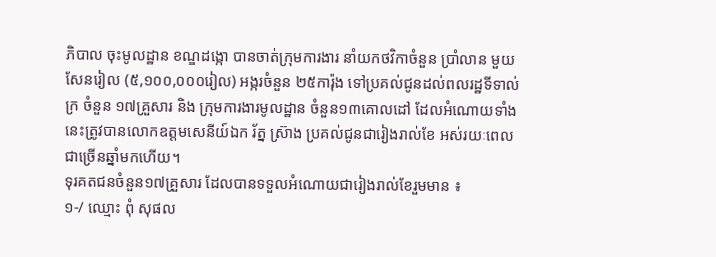ភិបាល ចុះមូលដ្ឋាន ខណ្ឌដង្កោ បានចាត់ក្រុមការងារ នាំយកថវិកាចំនួន ប្រាំលាន មួយសែនរៀល (៥,១០០,០០០រៀល) អង្ករចំនួន ២៥ការ៉ុង ទៅប្រគល់ជូនដល់ពលរដ្ឋទីទាល់ក្រ ចំនួន ១៧គ្រួសារ និង ក្រុមការងារមូលដ្ឋាន ចំនួន១៣គោលដៅ ដែលអំណោយទាំងនេះត្រូវបានលោកឧត្ដមសេនីយ៍ឯក រ័ត្ន ស៊្រាង ប្រគល់ជូនជារៀងរាល់ខែ អស់រយៈពេលជាច្រើនឆ្នាំមកហើយ។
ទុរគតជនចំនួន១៧គ្រួសារ ដែលបានទទួលអំណោយជារៀងរាល់ខែរួមមាន ៖
១-/ ឈ្មោះ ពុំ សុផល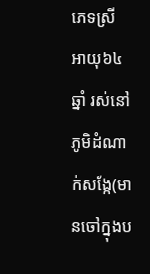ភេទស្រី អាយុ៦៤ឆ្នាំ រស់នៅភូមិដំណាក់សង្កែ(មានចៅក្នុងប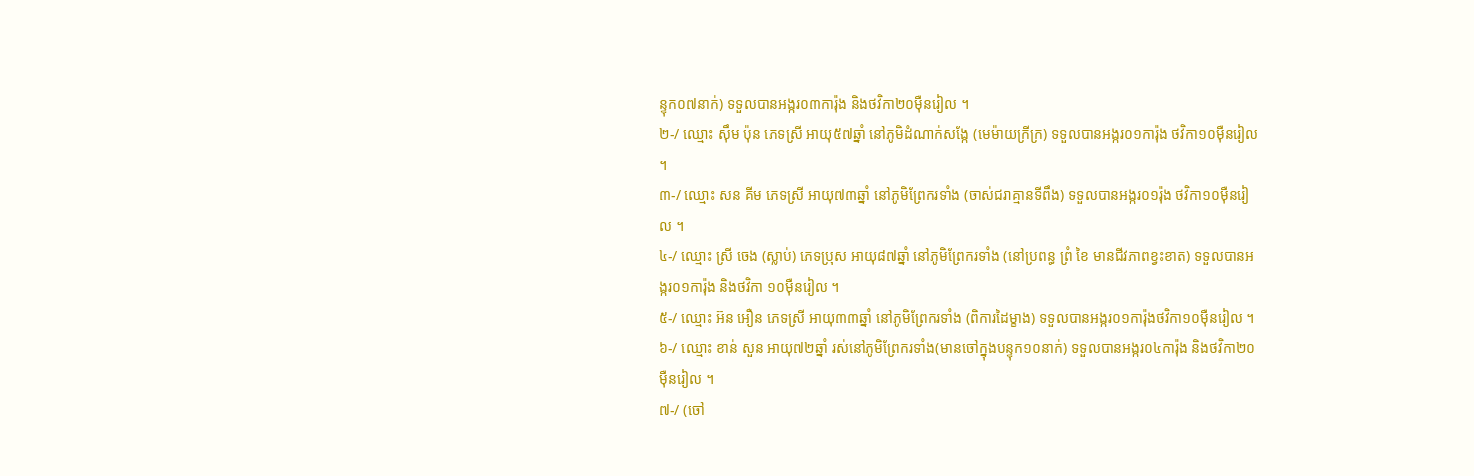ន្ទុក០៧នាក់) ទទួលបានអង្ករ០៣ការ៉ុង និងថវិកា២០ម៉ឺនរៀល ។
២-/ ឈ្មោះ ស៊ឹម ប៉ុន ភេទស្រី អាយុ៥៧ឆ្នាំ នៅភូមិដំណាក់សង្កែ (មេម៉ាយក្រីក្រ) ទទួលបានអង្ករ០១ការ៉ុង ថវិកា១០ម៉ឺនរៀល ។
៣-/ ឈ្មោះ សន គីម ភេទស្រី អាយុ៧៣ឆ្នាំ នៅភូមិព្រែករទាំង (ចាស់ជរាគ្មានទីពឹង) ទទួលបានអង្ករ០១រ៉ុង ថវិកា១០ម៉ឺនរៀល ។
៤-/ ឈ្មោះ ស្រី ចេង (ស្លាប់) ភេទប្រុស អាយុ៨៧ឆ្នាំ នៅភូមិព្រែករទាំង (នៅប្រពន្ធ ព្រំ ខៃ មានជីវភាពខ្វះខាត) ទទួលបានអង្ករ០១ការ៉ុង និងថវិកា ១០ម៉ឺនរៀល ។
៥-/ ឈ្មោះ អ៊ន អឿន ភេទស្រី អាយុ៣៣ឆ្នាំ នៅភូមិព្រែករទាំង (ពិការដៃម្ខាង) ទទួលបានអង្ករ០១ការ៉ុងថវិកា១០ម៉ឺនរៀល ។
៦-/ ឈ្មោះ ខាន់ សួន អាយុ៧២ឆ្នាំ រស់នៅភូមិព្រែករទាំង(មានចៅក្នុងបន្ទុក១០នាក់) ទទួលបានអង្ករ០៤ការ៉ុង និងថវិកា២០ម៉ឺនរៀល ។
៧-/ (ចៅ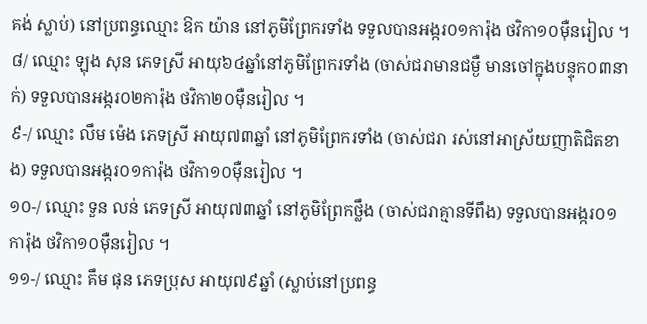គង់ ស្លាប់) នៅប្រពន្ធឈ្មោះ ឱក យ៉ាន នៅភូមិព្រែករទាំង ទទួលបានអង្ករ០១ការ៉ុង ថវិកា១០ម៉ឺនរៀល ។
៨/ ឈ្មោះ ឡុង សុន ភេទស្រី អាយុ៦៤ឆ្នាំនៅភូមិព្រែករទាំង (ចាស់ជរាមានជម្ងឺ មានចៅក្នុងបន្ទុក០៣នាក់) ទទួលបានអង្ករ០២ការ៉ុង ថវិកា២០ម៉ឺនរៀល ។
៩-/ ឈ្មោះ លឹម ម៉េង ភេទស្រី អាយុ៧៣ឆ្នាំ នៅភូមិព្រែករទាំង (ចាស់ជរា រស់នៅអាស្រ័យញាតិជិតខាង) ទទួលបានអង្ករ០១ការ៉ុង ថវិកា១០ម៉ឺនរៀល ។
១០-/ ឈ្មោះ ទួន លន់ ភេទស្រី អាយុ៧៣ឆ្នាំ នៅភូមិព្រែកថ្លឹង (ចាស់ជរាគ្មានទីពឹង) ទទួលបានអង្ករ០១ការ៉ុង ថវិកា១០ម៉ឺនរៀល ។
១១-/ ឈ្មោះ គឹម ផុន ភេទប្រុស អាយុ៧៩ឆ្នាំ (ស្លាប់នៅប្រពន្ធ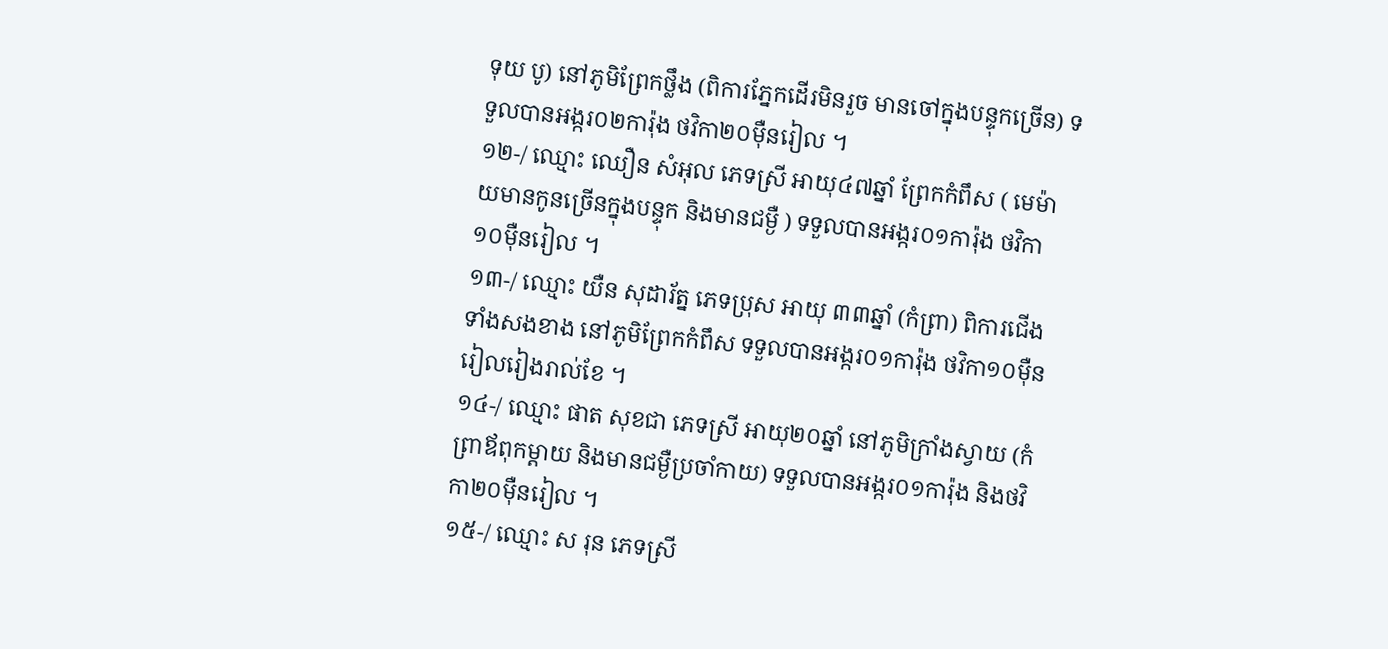ទុយ បូ) នៅភូមិព្រែកថ្លឹង (ពិការភ្នែកដើរមិនរួច មានចៅក្នុងបន្ទុកច្រើន) ទទួលបានអង្ករ០២ការ៉ុង ថវិកា២០ម៉ឺនរៀល ។
១២-/ ឈ្មោះ ឈឿន សំអុល ភេទស្រី អាយុ៤៧ឆ្នាំ ព្រែកកំពឹស ( មេម៉ាយមានកូនច្រើនក្នុងបន្ទុក និងមានជម្ងឺ ) ទទួលបានអង្ករ០១ការ៉ុង ថវិកា១០ម៉ឺនរៀល ។
១៣-/ ឈ្មោះ យឺន សុដារ័ត្ន ភេទប្រុស អាយុ ៣៣ឆ្នាំ (កំព្រា) ពិការជើងទាំងសងខាង នៅភូមិព្រែកកំពឹស ទទួលបានអង្ករ០១ការ៉ុង ថវិកា១០ម៉ឺនរៀលរៀងរាល់ខែ ។
១៤-/ ឈ្មោះ ផាត សុខជា ភេទស្រី អាយុ២០ឆ្នាំ នៅភូមិក្រាំងស្វាយ (កំព្រាឪពុកម្តាយ និងមានជម្ងឺប្រចាំកាយ) ទទួលបានអង្ករ០១ការ៉ុង និងថវិកា២០ម៉ឺនរៀល ។
១៥-/ ឈ្មោះ ស រុន ភេទស្រី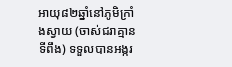អាយុ៨២ឆ្នាំនៅភូមិក្រាំងស្វាយ (ចាស់ជរាគ្មានទីពឹង) ទទួលបានអង្ករ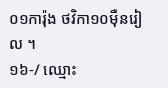០១ការ៉ុង ថវិកា១០ម៉ឺនរៀល ។
១៦-/ ឈ្មោះ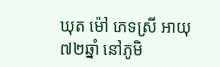ឃុត ម៉ៅ ភេទស្រី អាយុ៧២ឆ្នាំ នៅភូមិ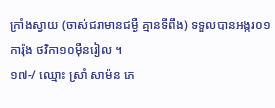ក្រាំងស្វាយ (ចាស់ជរាមានជម្ងឺ គ្មានទីពឹង) ទទួលបានអង្ករ០១ការ៉ុង ថវិកា១០ម៉ឺនរៀល ។
១៧-/ ឈ្មោះ ស្រាំ សាម៉ន ភេ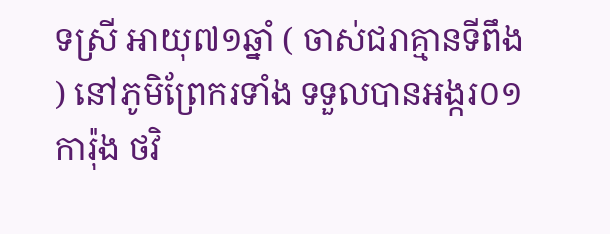ទស្រី អាយុ៧១ឆ្នាំ ( ចាស់ជរាគ្មានទីពឹង ) នៅភូមិព្រែករទាំង ទទួលបានអង្ករ០១ការ៉ុង ថវិ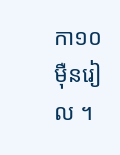កា១០ម៉ឺនរៀល ។